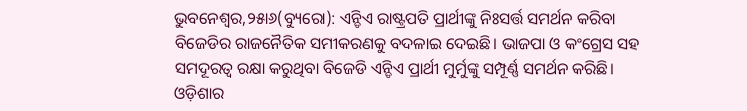ଭୁବନେଶ୍ୱର,୨୫ା୬(ବ୍ୟୁରୋ): ଏନ୍ଡିଏ ରାଷ୍ଟ୍ରପତି ପ୍ରାର୍ଥୀଙ୍କୁ ନିଃସର୍ତ୍ତ ସମର୍ଥନ କରିବା ବିଜେଡିର ରାଜନୈତିକ ସମୀକରଣକୁ ବଦଳାଇ ଦେଇଛି। ଭାଜପା ଓ କଂଗ୍ରେସ ସହ ସମଦୂରତ୍ୱ ରକ୍ଷା କରୁଥିବା ବିଜେଡି ଏନ୍ଡିଏ ପ୍ରାର୍ଥୀ ମୁର୍ମୁଙ୍କୁ ସମ୍ପୂର୍ଣ୍ଣ ସମର୍ଥନ କରିଛି। ଓଡ଼ିଶାର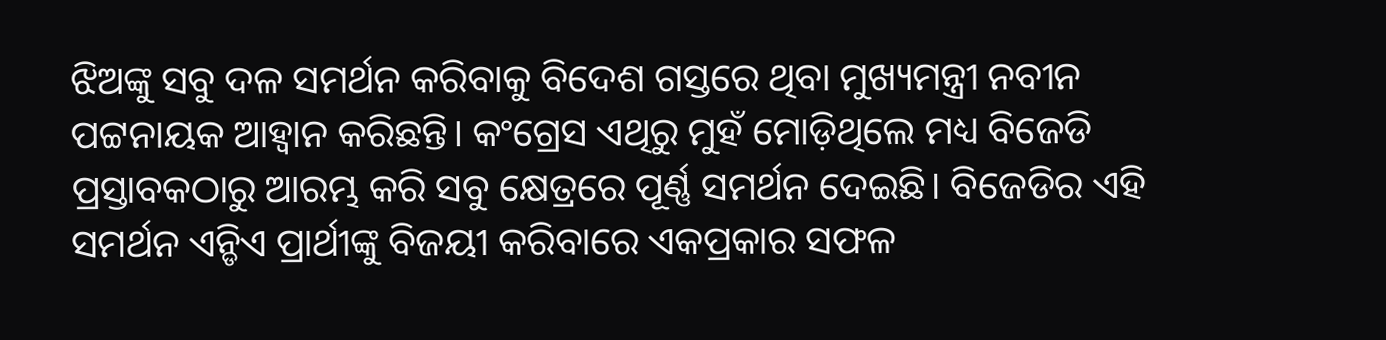ଝିଅଙ୍କୁ ସବୁ ଦଳ ସମର୍ଥନ କରିବାକୁ ବିଦେଶ ଗସ୍ତରେ ଥିବା ମୁଖ୍ୟମନ୍ତ୍ରୀ ନବୀନ ପଟ୍ଟନାୟକ ଆହ୍ବାନ କରିଛନ୍ତି। କଂଗ୍ରେସ ଏଥିରୁ ମୁହଁ ମୋଡ଼ିଥିଲେ ମଧ୍ୟ ବିଜେଡି ପ୍ରସ୍ତାବକଠାରୁ ଆରମ୍ଭ କରି ସବୁ କ୍ଷେତ୍ରରେ ପୂର୍ଣ୍ଣ ସମର୍ଥନ ଦେଇଛି। ବିଜେଡିର ଏହି ସମର୍ଥନ ଏନ୍ଡିଏ ପ୍ରାର୍ଥୀଙ୍କୁ ବିଜୟୀ କରିବାରେ ଏକପ୍ରକାର ସଫଳ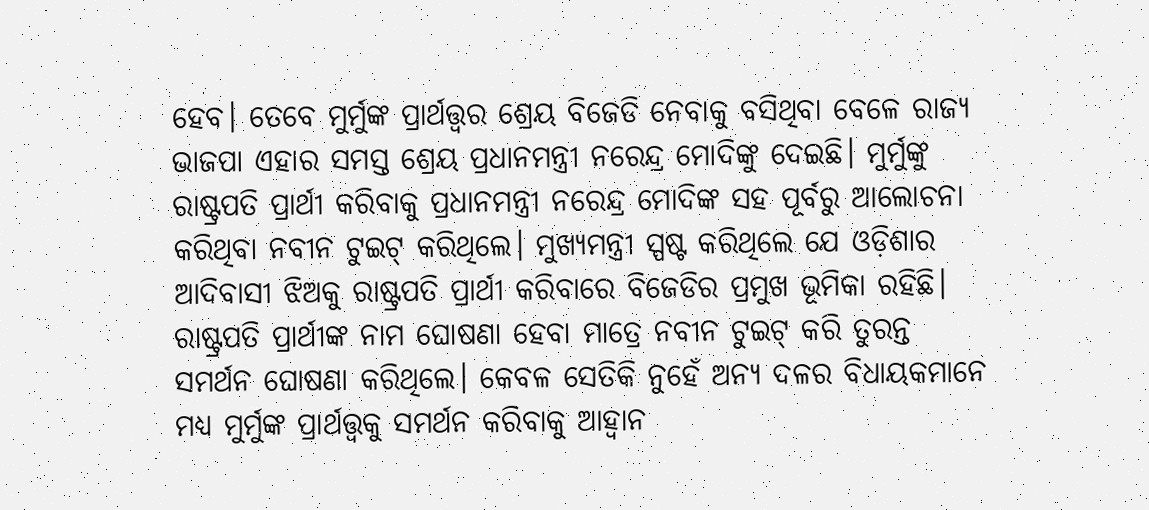ହେବ। ତେବେ ମୁର୍ମୁଙ୍କ ପ୍ରାର୍ଥତ୍ତ୍ୱର ଶ୍ରେୟ ବିଜେଡି ନେବାକୁ ବସିଥିବା ବେଳେ ରାଜ୍ୟ ଭାଜପା ଏହାର ସମସ୍ତ ଶ୍ରେୟ ପ୍ରଧାନମନ୍ତ୍ରୀ ନରେନ୍ଦ୍ର ମୋଦିଙ୍କୁ ଦେଇଛି। ମୁର୍ମୁଙ୍କୁ ରାଷ୍ଟ୍ରପତି ପ୍ରାର୍ଥୀ କରିବାକୁ ପ୍ରଧାନମନ୍ତ୍ରୀ ନରେନ୍ଦ୍ର ମୋଦିଙ୍କ ସହ ପୂର୍ବରୁ ଆଲୋଚନା କରିଥିବା ନବୀନ ଟୁଇଟ୍ କରିଥିଲେ। ମୁଖ୍ୟମନ୍ତ୍ରୀ ସ୍ପଷ୍ଟ କରିଥିଲେ ଯେ ଓଡ଼ିଶାର ଆଦିବାସୀ ଝିଅକୁ ରାଷ୍ଟ୍ରପତି ପ୍ରାର୍ଥୀ କରିବାରେ ବିଜେଡିର ପ୍ରମୁଖ ଭୂମିକା ରହିଛି। ରାଷ୍ଟ୍ରପତି ପ୍ରାର୍ଥୀଙ୍କ ନାମ ଘୋଷଣା ହେବା ମାତ୍ରେ ନବୀନ ଟୁଇଟ୍ କରି ତୁରନ୍ତ ସମର୍ଥନ ଘୋଷଣା କରିଥିଲେ। କେବଳ ସେତିକି ନୁହେଁ ଅନ୍ୟ ଦଳର ବିଧାୟକମାନେ ମଧ୍ୟ ମୁର୍ମୁଙ୍କ ପ୍ରାର୍ଥତ୍ତ୍ୱକୁ ସମର୍ଥନ କରିବାକୁ ଆହ୍ବାନ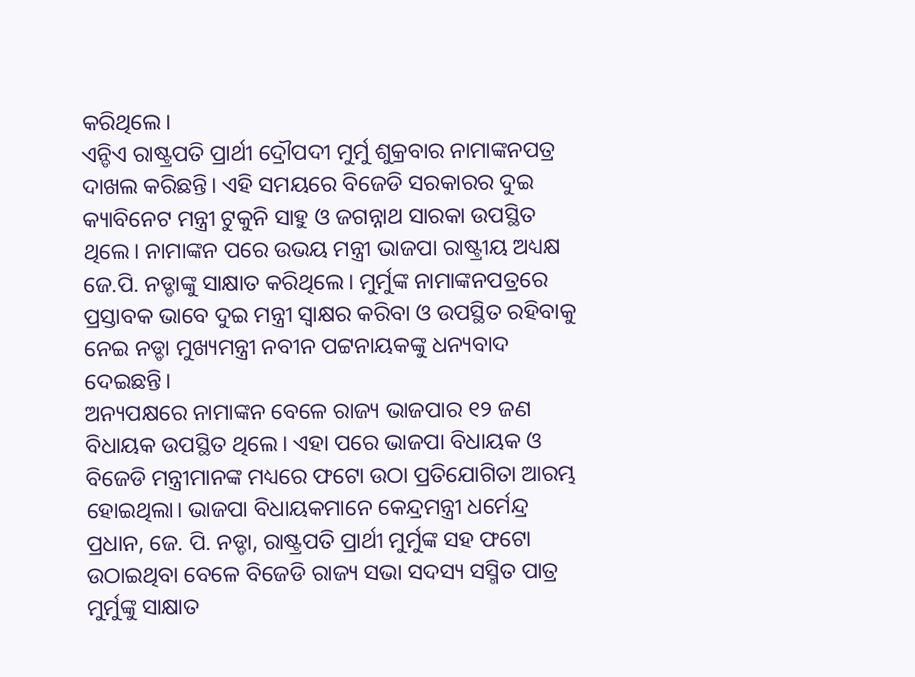କରିଥିଲେ।
ଏନ୍ଡିଏ ରାଷ୍ଟ୍ରପତି ପ୍ରାର୍ଥୀ ଦ୍ରୌପଦୀ ମୁର୍ମୁ ଶୁକ୍ରବାର ନାମାଙ୍କନପତ୍ର ଦାଖଲ କରିଛନ୍ତି। ଏହି ସମୟରେ ବିଜେଡି ସରକାରର ଦୁଇ କ୍ୟାବିନେଟ ମନ୍ତ୍ରୀ ଟୁକୁନି ସାହୁ ଓ ଜଗନ୍ନାଥ ସାରକା ଉପସ୍ଥିତ ଥିଲେ। ନାମାଙ୍କନ ପରେ ଉଭୟ ମନ୍ତ୍ରୀ ଭାଜପା ରାଷ୍ଟ୍ରୀୟ ଅଧ୍ୟକ୍ଷ ଜେ.ପି. ନଡ୍ଡାଙ୍କୁ ସାକ୍ଷାତ କରିଥିଲେ। ମୁର୍ମୁଙ୍କ ନାମାଙ୍କନପତ୍ରରେ ପ୍ରସ୍ତାବକ ଭାବେ ଦୁଇ ମନ୍ତ୍ରୀ ସ୍ବାକ୍ଷର କରିବା ଓ ଉପସ୍ଥିତ ରହିବାକୁ ନେଇ ନଡ୍ଡା ମୁଖ୍ୟମନ୍ତ୍ରୀ ନବୀନ ପଟ୍ଟନାୟକଙ୍କୁ ଧନ୍ୟବାଦ ଦେଇଛନ୍ତି।
ଅନ୍ୟପକ୍ଷରେ ନାମାଙ୍କନ ବେଳେ ରାଜ୍ୟ ଭାଜପାର ୧୨ ଜଣ ବିଧାୟକ ଉପସ୍ଥିତ ଥିଲେ। ଏହା ପରେ ଭାଜପା ବିଧାୟକ ଓ ବିଜେଡି ମନ୍ତ୍ରୀମାନଙ୍କ ମଧ୍ୟରେ ଫଟୋ ଉଠା ପ୍ରତିଯୋଗିତା ଆରମ୍ଭ ହୋଇଥିଲା। ଭାଜପା ବିଧାୟକମାନେ କେନ୍ଦ୍ରମନ୍ତ୍ରୀ ଧର୍ମେନ୍ଦ୍ର ପ୍ରଧାନ, ଜେ. ପି. ନଡ୍ଡା, ରାଷ୍ଟ୍ରପତି ପ୍ରାର୍ଥୀ ମୁର୍ମୁଙ୍କ ସହ ଫଟୋ ଉଠାଇଥିବା ବେଳେ ବିଜେଡି ରାଜ୍ୟ ସଭା ସଦସ୍ୟ ସସ୍ମିତ ପାତ୍ର ମୁର୍ମୁଙ୍କୁ ସାକ୍ଷାତ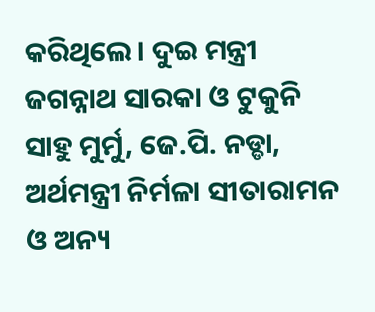କରିଥିଲେ। ଦୁଇ ମନ୍ତ୍ରୀ ଜଗନ୍ନାଥ ସାରକା ଓ ଟୁକୁନି ସାହୁ ମୁର୍ମୁ, ଜେ.ପି. ନଡ୍ଡା, ଅର୍ଥମନ୍ତ୍ରୀ ନିର୍ମଳା ସୀତାରାମନ ଓ ଅନ୍ୟ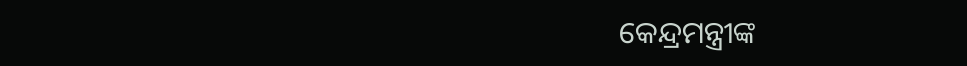କେନ୍ଦ୍ରମନ୍ତ୍ରୀଙ୍କ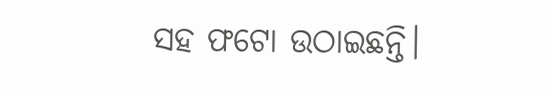ସହ ଫଟୋ ଉଠାଇଛନ୍ତି।